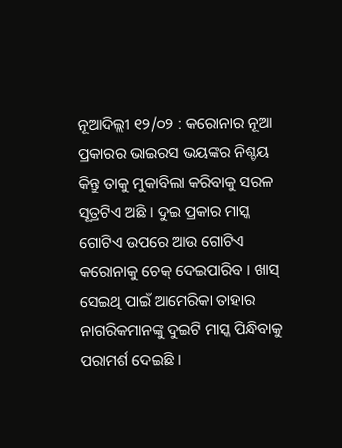ନୂଆଦିଲ୍ଲୀ ୧୨/୦୨ : କରୋନାର ନୂଆ ପ୍ରକାରର ଭାଇରସ ଭୟଙ୍କର ନିଶ୍ଚୟ କିନ୍ତୁ ତାକୁ ମୁକାବିଲା କରିବାକୁ ସରଳ ସୂତ୍ରଟିଏ ଅଛି । ଦୁଇ ପ୍ରକାର ମାସ୍କ ଗୋଟିଏ ଉପରେ ଆଉ ଗୋଟିଏ କରୋନାକୁ ଚେକ୍ ଦେଇପାରିବ । ଖାସ୍ ସେଇଥି ପାଇଁ ଆମେରିକା ତାହାର ନାଗରିକମାନଙ୍କୁ ଦୁଇଟି ମାସ୍କ ପିନ୍ଧିବାକୁ ପରାମର୍ଶ ଦେଇଛି ।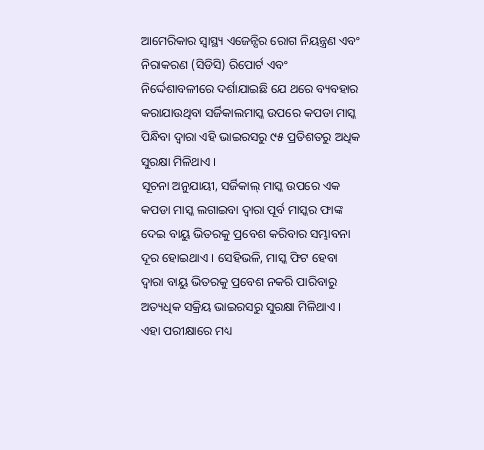ଆମେରିକାର ସ୍ୱାସ୍ଥ୍ୟ ଏଜେନ୍ସିର ରୋଗ ନିୟନ୍ତ୍ରଣ ଏବଂ ନିରାକରଣ (ସିଡିସି) ରିପୋର୍ଟ ଏବଂ ନିର୍ଦ୍ଦେଶାବଳୀରେ ଦର୍ଶାଯାଇଛି ଯେ ଥରେ ବ୍ୟବହାର କରାଯାଉଥିବା ସର୍ଜିକାଲମାସ୍କ ଉପରେ କପଡା ମାସ୍କ ପିନ୍ଧିବା ଦ୍ୱାରା ଏହି ଭାଇରସରୁ ୯୫ ପ୍ରତିଶତରୁ ଅଧିକ ସୁରକ୍ଷା ମିଳିଥାଏ ।
ସୂଚନା ଅନୁଯାୟୀ, ସର୍ଜିକାଲ୍ ମାସ୍କ ଉପରେ ଏକ କପଡା ମାସ୍କ ଲଗାଇବା ଦ୍ୱାରା ପୂର୍ବ ମାସ୍କର ଫାଙ୍କ ଦେଇ ବାୟୁ ଭିତରକୁ ପ୍ରବେଶ କରିବାର ସମ୍ଭାବନା ଦୂର ହୋଇଥାଏ । ସେହିଭଳି, ମାସ୍କ ଫିଟ ହେବା ଦ୍ୱାରା ବାୟୁ ଭିତରକୁ ପ୍ରବେଶ ନକରି ପାରିବାରୁ ଅତ୍ୟଧିକ ସକ୍ରିୟ ଭାଇରସରୁ ସୁରକ୍ଷା ମିଳିଥାଏ । ଏହା ପରୀକ୍ଷାରେ ମଧ୍ୟ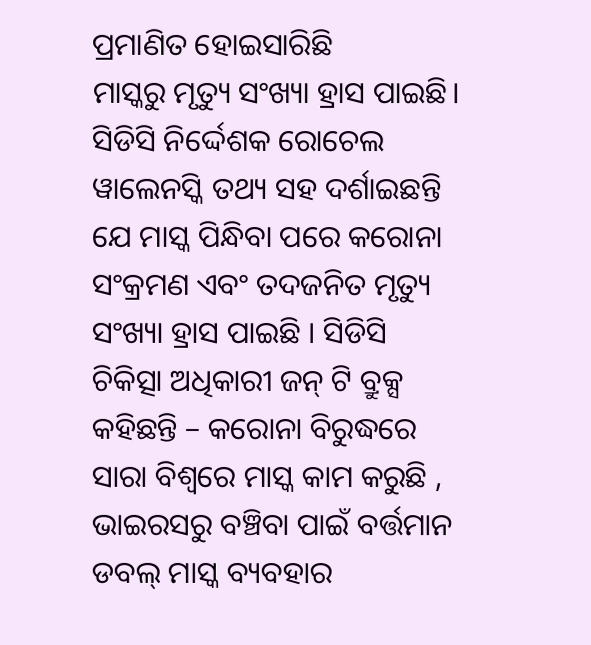ପ୍ରମାଣିତ ହୋଇସାରିଛି
ମାସ୍କରୁ ମୃତ୍ୟୁ ସଂଖ୍ୟା ହ୍ରାସ ପାଇଛି। ସିଡିସି ନିର୍ଦ୍ଦେଶକ ରୋଚେଲ ୱାଲେନସ୍କି ତଥ୍ୟ ସହ ଦର୍ଶାଇଛନ୍ତି ଯେ ମାସ୍କ ପିନ୍ଧିବା ପରେ କରୋନା ସଂକ୍ରମଣ ଏବଂ ତଦଜନିତ ମୃତ୍ୟୁ ସଂଖ୍ୟା ହ୍ରାସ ପାଇଛି । ସିଡିସି ଚିକିତ୍ସା ଅଧିକାରୀ ଜନ୍ ଟି ବ୍ରୁକ୍ସ କହିଛନ୍ତି – କରୋନା ବିରୁଦ୍ଧରେ ସାରା ବିଶ୍ୱରେ ମାସ୍କ କାମ କରୁଛି , ଭାଇରସରୁ ବଞ୍ଚିବା ପାଇଁ ବର୍ତ୍ତମାନ ଡବଲ୍ ମାସ୍କ ବ୍ୟବହାର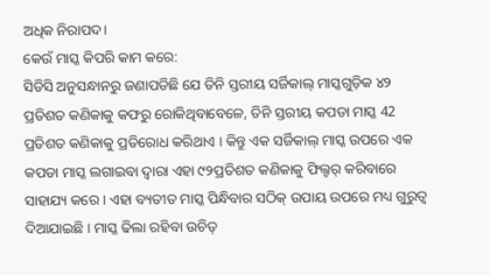ଅଧିକ ନିରାପଦ।
କେଉଁ ମାସ୍କ କିପରି କାମ କରେ:
ସିଡିସି ଅନୁସନ୍ଧାନରୁ ଜଣାପଡିଛି ଯେ ତିନି ସ୍ତରୀୟ ସର୍ଜିକାଲ୍ ମାସ୍କଗୁଡ଼ିକ ୪୨ ପ୍ରତିଶତ କଣିକାକୁ କଫରୁ ରୋକିଥିବାବେଳେ, ତିନି ସ୍ତରୀୟ କପଡା ମାସ୍କ 42 ପ୍ରତିଶତ କଣିକାକୁ ପ୍ରତିରୋଧ କରିଥାଏ । କିନ୍ତୁ ଏକ ସର୍ଜିକାଲ୍ ମାସ୍କ ଉପରେ ଏକ କପଡା ମାସ୍କ ଲଗାଇବା ଦ୍ୱାରା ଏହା ୯୨ପ୍ରତିଶତ କଣିକାକୁ ଫିଲ୍ଟର୍ କରିବାରେ ସାହାଯ୍ୟ କରେ । ଏହା ବ୍ୟତୀତ ମାସ୍କ ପିନ୍ଧିବାର ସଠିକ୍ ଉପାୟ ଉପରେ ମଧ୍ୟ ଗୁରୁତ୍ୱ ଦିଆଯାଇଛି । ମାସ୍କ ଢିଲା ରହିବା ଉଚିତ୍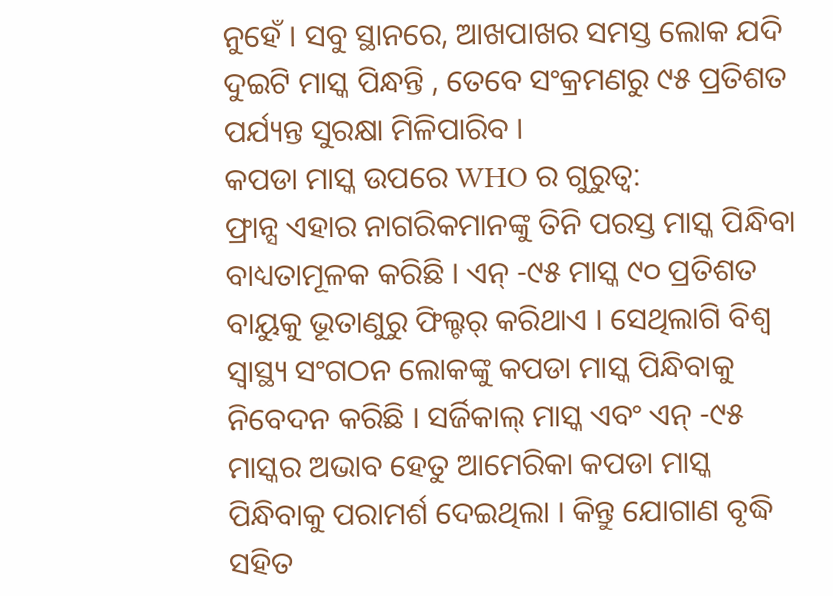ନୁହେଁ । ସବୁ ସ୍ଥାନରେ, ଆଖପାଖର ସମସ୍ତ ଲୋକ ଯଦି ଦୁଇଟି ମାସ୍କ ପିନ୍ଧନ୍ତି , ତେବେ ସଂକ୍ରମଣରୁ ୯୫ ପ୍ରତିଶତ ପର୍ଯ୍ୟନ୍ତ ସୁରକ୍ଷା ମିଳିପାରିବ ।
କପଡା ମାସ୍କ ଉପରେ WHO ର ଗୁରୁତ୍ୱ:
ଫ୍ରାନ୍ସ ଏହାର ନାଗରିକମାନଙ୍କୁ ତିନି ପରସ୍ତ ମାସ୍କ ପିନ୍ଧିବା ବାଧ୍ୟତାମୂଳକ କରିଛି । ଏନ୍ -୯୫ ମାସ୍କ ୯୦ ପ୍ରତିଶତ ବାୟୁକୁ ଭୂତାଣୁରୁ ଫିଲ୍ଟର୍ କରିଥାଏ । ସେଥିଲାଗି ବିଶ୍ୱ ସ୍ୱାସ୍ଥ୍ୟ ସଂଗଠନ ଲୋକଙ୍କୁ କପଡା ମାସ୍କ ପିନ୍ଧିବାକୁ ନିବେଦନ କରିଛି । ସର୍ଜିକାଲ୍ ମାସ୍କ ଏବଂ ଏନ୍ -୯୫ ମାସ୍କର ଅଭାବ ହେତୁ ଆମେରିକା କପଡା ମାସ୍କ ପିନ୍ଧିବାକୁ ପରାମର୍ଶ ଦେଇଥିଲା । କିନ୍ତୁ ଯୋଗାଣ ବୃଦ୍ଧି ସହିତ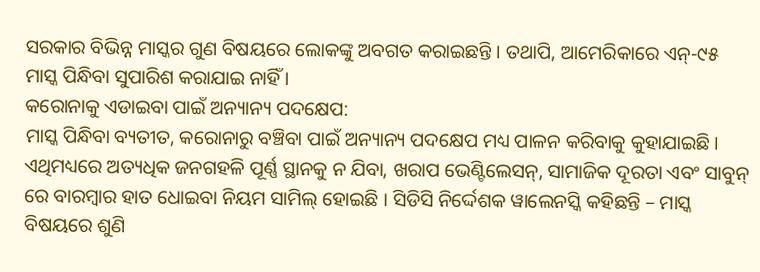ସରକାର ବିଭିନ୍ନ ମାସ୍କର ଗୁଣ ବିଷୟରେ ଲୋକଙ୍କୁ ଅବଗତ କରାଇଛନ୍ତି । ତଥାପି, ଆମେରିକାରେ ଏନ୍-୯୫ ମାସ୍କ ପିନ୍ଧିବା ସୁପାରିଶ କରାଯାଇ ନାହିଁ ।
କରୋନାକୁ ଏଡାଇବା ପାଇଁ ଅନ୍ୟାନ୍ୟ ପଦକ୍ଷେପ:
ମାସ୍କ ପିନ୍ଧିବା ବ୍ୟତୀତ, କରୋନାରୁ ବଞ୍ଚିବା ପାଇଁ ଅନ୍ୟାନ୍ୟ ପଦକ୍ଷେପ ମଧ୍ୟ ପାଳନ କରିବାକୁ କୁହାଯାଇଛି । ଏଥିମଧ୍ୟରେ ଅତ୍ୟଧିକ ଜନଗହଳି ପୂର୍ଣ୍ଣ ସ୍ଥାନକୁ ନ ଯିବା, ଖରାପ ଭେଣ୍ଟିଲେସନ୍, ସାମାଜିକ ଦୂରତା ଏବଂ ସାବୁନ୍ ରେ ବାରମ୍ବାର ହାତ ଧୋଇବା ନିୟମ ସାମିଲ୍ ହୋଇଛି । ସିଡିସି ନିର୍ଦ୍ଦେଶକ ୱାଲେନସ୍କି କହିଛନ୍ତି – ମାସ୍କ ବିଷୟରେ ଶୁଣି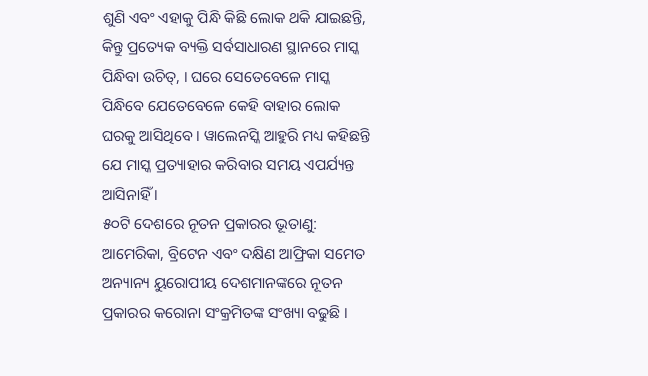ଶୁଣି ଏବଂ ଏହାକୁ ପିନ୍ଧି କିଛି ଲୋକ ଥକି ଯାଇଛନ୍ତି, କିନ୍ତୁ ପ୍ରତ୍ୟେକ ବ୍ୟକ୍ତି ସର୍ବସାଧାରଣ ସ୍ଥାନରେ ମାସ୍କ ପିନ୍ଧିବା ଉଚିତ୍, । ଘରେ ସେତେବେଳେ ମାସ୍କ ପିନ୍ଧିବେ ଯେତେବେଳେ କେହି ବାହାର ଲୋକ ଘରକୁ ଆସିଥିବେ । ୱାଲେନସ୍କି ଆହୁରି ମଧ୍ୟ କହିଛନ୍ତି ଯେ ମାସ୍କ ପ୍ରତ୍ୟାହାର କରିବାର ସମୟ ଏପର୍ଯ୍ୟନ୍ତ ଆସିନାହିଁ ।
୫୦ଟି ଦେଶରେ ନୂତନ ପ୍ରକାରର ଭୂତାଣୁ:
ଆମେରିକା, ବ୍ରିଟେନ ଏବଂ ଦକ୍ଷିଣ ଆଫ୍ରିକା ସମେତ ଅନ୍ୟାନ୍ୟ ୟୁରୋପୀୟ ଦେଶମାନଙ୍କରେ ନୂତନ ପ୍ରକାରର କରୋନା ସଂକ୍ରମିତଙ୍କ ସଂଖ୍ୟା ବଢୁଛି ।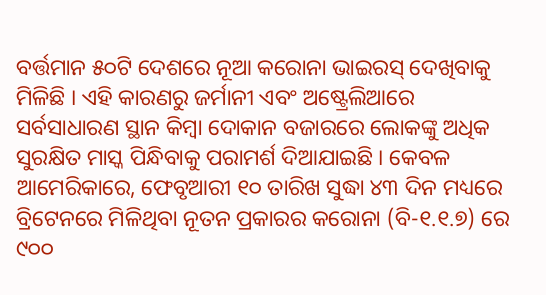ବର୍ତ୍ତମାନ ୫୦ଟି ଦେଶରେ ନୂଆ କରୋନା ଭାଇରସ୍ ଦେଖିବାକୁ ମିଳିଛି । ଏହି କାରଣରୁ ଜର୍ମାନୀ ଏବଂ ଅଷ୍ଟ୍ରେଲିଆରେ ସର୍ବସାଧାରଣ ସ୍ଥାନ କିମ୍ବା ଦୋକାନ ବଜାରରେ ଲୋକଙ୍କୁ ଅଧିକ ସୁରକ୍ଷିତ ମାସ୍କ ପିନ୍ଧିବାକୁ ପରାମର୍ଶ ଦିଆଯାଇଛି । କେବଳ ଆମେରିକାରେ, ଫେବୃଆରୀ ୧୦ ତାରିଖ ସୁଦ୍ଧା ୪୩ ଦିନ ମଧ୍ୟରେ ବ୍ରିଟେନରେ ମିଳିଥିବା ନୂତନ ପ୍ରକାରର କରୋନା (ବି-୧.୧.୭) ରେ ୯୦୦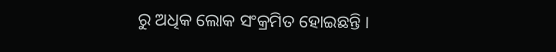ରୁ ଅଧିକ ଲୋକ ସଂକ୍ରମିତ ହୋଇଛନ୍ତି ।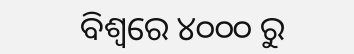ବିଶ୍ୱରେ ୪୦୦୦ ରୁ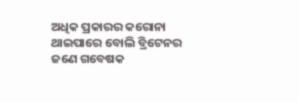ଅଧିକ ପ୍ରକାରର କରୋନା ଥାଇପାରେ ବୋଲି ବ୍ରିଟେନର ଜଣେ ଗବେଷକ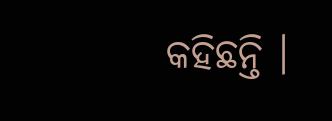କହିଛନ୍ତି ।